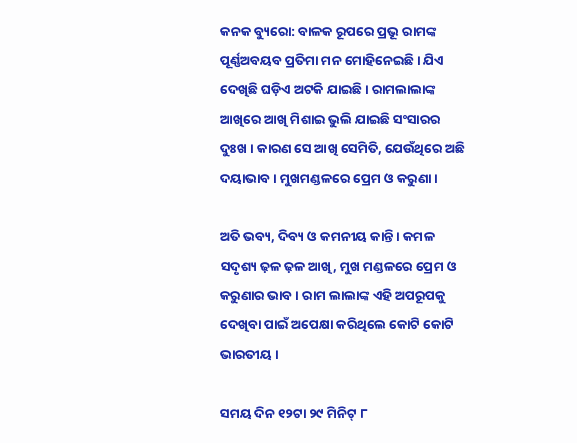କନକ ବ୍ୟୁରୋ: ବାଳକ ରୂପରେ ପ୍ରଭୂ ରାମଙ୍କ ପୂର୍ଣ୍ଣଅବୟବ ପ୍ରତିମା ମନ ମୋହିନେଇଛି । ଯିଏ ଦେଖିଛି ଘଡ଼ିଏ ଅଟକି ଯାଇଛି । ରାମଲାଲାଙ୍କ ଆଖିରେ ଆଖି ମିଶାଇ ଭୁଲି ଯାଇଛି ସଂସାରର ଦୁଃଖ । କାରଣ ସେ ଆଖି ସେମିତି, ଯେଉଁଥିରେ ଅଛି ଦୟାଭାବ । ମୁଖମଣ୍ଡଳରେ ପ୍ରେମ ଓ କରୁଣା ।

ଅତି ଭବ୍ୟ, ଦିବ୍ୟ ଓ କମନୀୟ କାନ୍ତି । କମଳ ସଦୃଶ୍ୟ ଢ଼ଳ ଢ଼ଳ ଆଖି, ମୁଖ ମଣ୍ଡଳରେ ପ୍ରେମ ଓ କରୁଣାର ଭାବ । ରାମ ଲାଲାଙ୍କ ଏହି ଅପରୂପକୁ ଦେଖିବା ପାଇଁ ଅପେକ୍ଷା କରିଥିଲେ କୋଟି କୋଟି ଭାରତୀୟ ।

ସମୟ ଦିନ ୧୨ଟା ୨୯ ମିନିଟ୍ ୮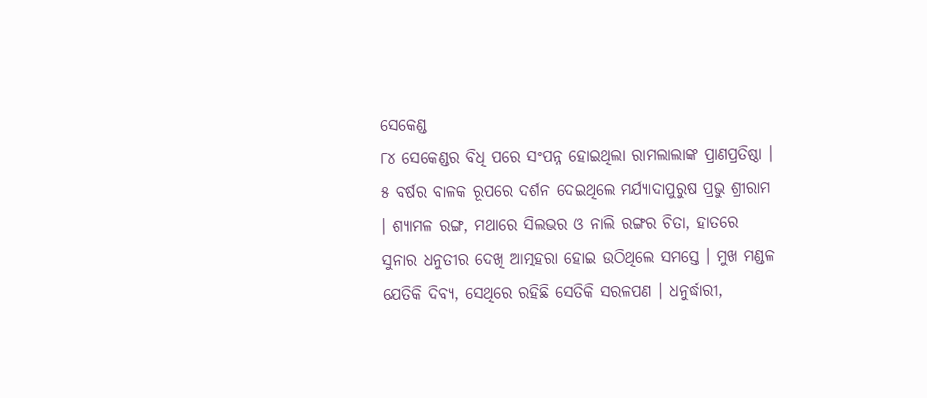ସେକେଣ୍ଡ
୮୪ ସେକେଣ୍ଡର ବିଧି ପରେ ସଂପନ୍ନ ହୋଇଥିଲା ରାମଲାଲାଙ୍କ ପ୍ରାଣପ୍ରତିଷ୍ଠା । ୫ ବର୍ଷର ବାଳକ ରୂପରେ ଦର୍ଶନ ଦେଇଥିଲେ ମର୍ଯ୍ୟାଦାପୁରୁଷ ପ୍ରଭୁ ଶ୍ରୀରାମ । ଶ୍ୟାମଳ ରଙ୍ଗ, ମଥାରେ ସିଲଭର ଓ ନାଲି ରଙ୍ଗର ଚିତା, ହାତରେ ସୁନାର ଧନୁତୀର ଦେଖି ଆତ୍ମହରା ହୋଇ ଉଠିଥିଲେ ସମସ୍ତେ । ମୁଖ ମଣ୍ଡଳ ଯେତିକି ଦିବ୍ୟ, ସେଥିରେ ରହିଛି ସେତିକି ସରଳପଣ । ଧନୁର୍ଦ୍ଧାରୀ,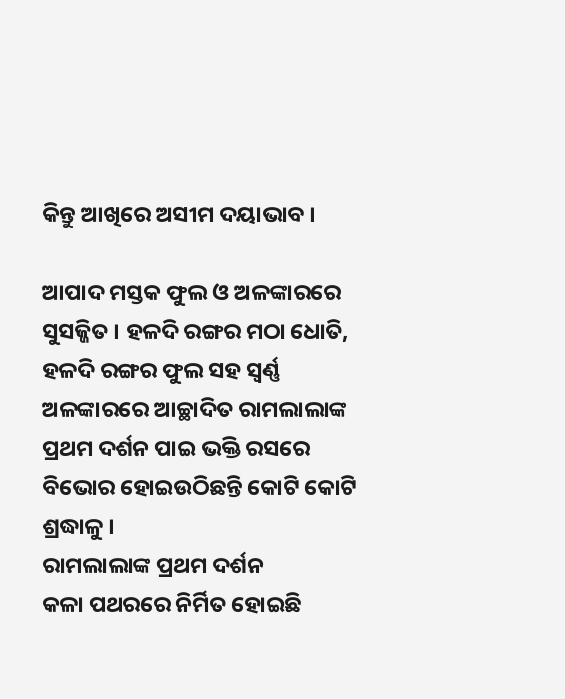କିନ୍ତୁ ଆଖିରେ ଅସୀମ ଦୟାଭାବ ।

ଆପାଦ ମସ୍ତକ ଫୁଲ ଓ ଅଳଙ୍କାରରେ ସୁସଜ୍ଜିତ । ହଳଦି ରଙ୍ଗର ମଠା ଧୋତି, ହଳଦି ରଙ୍ଗର ଫୁଲ ସହ ସ୍ୱର୍ଣ୍ଣ ଅଳଙ୍କାରରେ ଆଚ୍ଛାଦିତ ରାମଲାଲାଙ୍କ ପ୍ରଥମ ଦର୍ଶନ ପାଇ ଭକ୍ତି ରସରେ ବିଭୋର ହୋଇଉଠିଛନ୍ତି କୋଟି କୋଟି ଶ୍ରଦ୍ଧାଳୁ ।
ରାମଲାଲାଙ୍କ ପ୍ରଥମ ଦର୍ଶନ
କଳା ପଥରରେ ନିର୍ମିତ ହୋଇଛି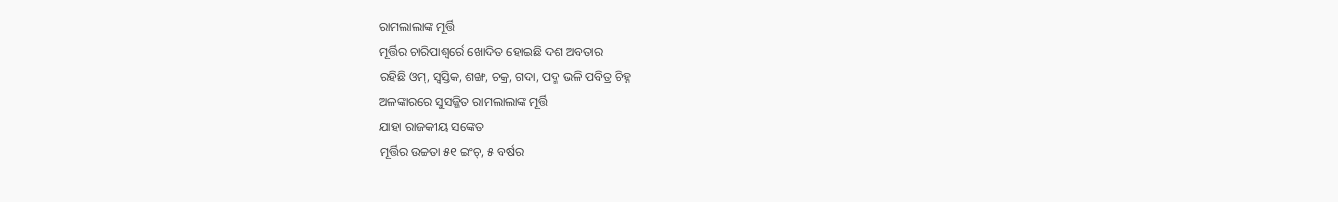ରାମଲାଲାଙ୍କ ମୂର୍ତ୍ତି
ମୂର୍ତ୍ତିର ଚାରିପାଶ୍ୱର୍ରେ ଖୋଦିତ ହୋଇଛି ଦଶ ଅବତାର
ରହିଛି ଓମ୍, ସ୍ୱସ୍ତିକ, ଶଙ୍ଖ, ଚକ୍ର, ଗଦା, ପଦ୍ମ ଭଳି ପବିତ୍ର ଚିହ୍ନ
ଅଳଙ୍କାରରେ ସୁସଜ୍ଜିତ ରାମଲାଲାଙ୍କ ମୂର୍ତ୍ତି
ଯାହା ରାଜକୀୟ ସଙ୍କେତ
ମୂର୍ତ୍ତିର ଉଚ୍ଚତା ୫୧ ଇଂଚ୍, ୫ ବର୍ଷର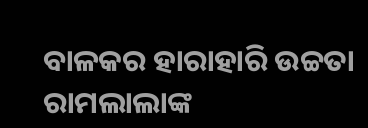ବାଳକର ହାରାହାରି ଉଚ୍ଚତା
ରାମଲାଲାଙ୍କ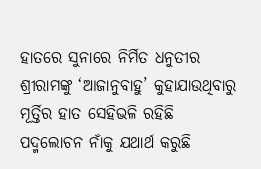ହାତରେ ସୁନାରେ ନିର୍ମିତ ଧନୁତୀର
ଶ୍ରୀରାମଙ୍କୁ ‘ଆଜାନୁବାହୁ’ କୁହାଯାଉଥିବାରୁ ମୂର୍ତ୍ତିର ହାତ ସେହିଭଳି ରହିଛି
ପଦ୍ମଲୋଚନ ନାଁକୁ ଯଥାର୍ଥ କରୁଛି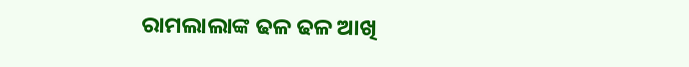ରାମଲାଲାଙ୍କ ଢଳ ଢଳ ଆଖି